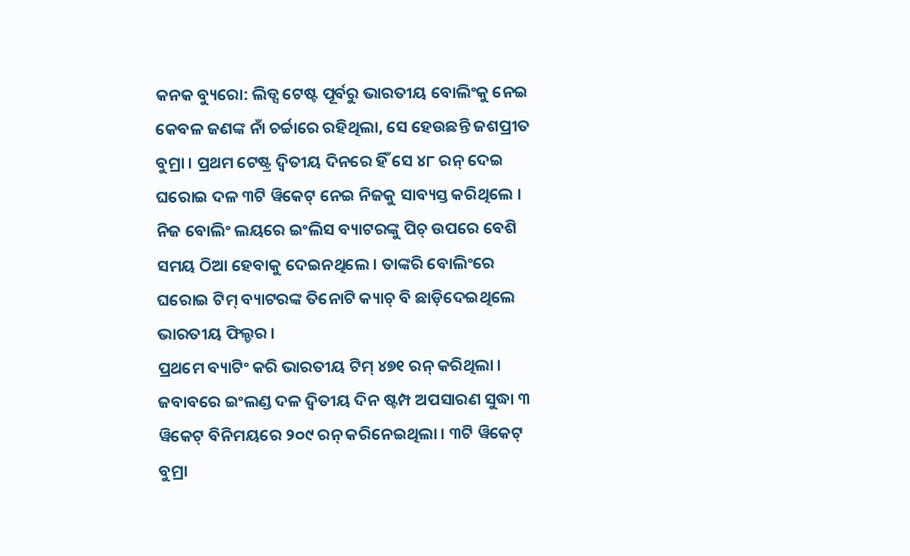କନକ ବ୍ୟୁରୋ: ଲିଡ୍ସ ଟେଷ୍ଟ ପୂର୍ବରୁ ଭାରତୀୟ ବୋଲିଂକୁ ନେଇ କେବଳ ଜଣଙ୍କ ନାଁ ଚର୍ଚ୍ଚାରେ ରହିଥିଲା, ସେ ହେଉଛନ୍ତି ଜଶପ୍ରୀତ ବୁମ୍ରା । ପ୍ରଥମ ଟେଷ୍ଟ୍ର ଦ୍ୱିତୀୟ ଦିନରେ ହିଁ ସେ ୪୮ ରନ୍ ଦେଇ ଘରୋଇ ଦଳ ୩ଟି ୱିକେଟ୍ ନେଇ ନିଜକୁ ସାବ୍ୟସ୍ତ କରିଥିଲେ । ନିଜ ବୋଲିଂ ଲୟରେ ଇଂଲିସ ବ୍ୟାଟରଙ୍କୁ ପିଚ୍ ଉପରେ ବେଶି ସମୟ ଠିଆ ହେବାକୁ ଦେଇନଥିଲେ । ତାଙ୍କରି ବୋଲିଂରେ ଘରୋଇ ଟିମ୍ ବ୍ୟାଟରଙ୍କ ତିନୋଟି କ୍ୟାଚ୍ ବି ଛାଡ଼ିଦେଇଥିଲେ ଭାରତୀୟ ଫିଲ୍ଡର ।
ପ୍ରଥମେ ବ୍ୟାଟିଂ କରି ଭାରତୀୟ ଟିମ୍ ୪୭୧ ରନ୍ କରିଥିଲା । ଜବାବରେ ଇଂଲଣ୍ଡ ଦଳ ଦ୍ୱିତୀୟ ଦିନ ଷ୍ଟମ୍ପ ଅପସାରଣ ସୁଦ୍ଧା ୩ ୱିକେଟ୍ ବିନିମୟରେ ୨୦୯ ରନ୍ କରିନେଇଥିଲା । ୩ଟି ୱିକେଟ୍ ବୁମ୍ରା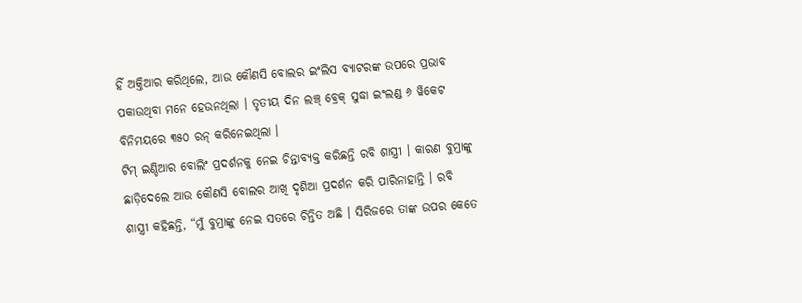ହିଁ ଅକ୍ତିଆର କରିଥିଲେ, ଆଉ କୌଣସି ବୋଲର ଇଂଲିସ ବ୍ୟାଟରଙ୍କ ଉପରେ ପ୍ରଭାବ ପକାଉଥିବା ମନେ ହେଉନଥିଲା । ତୃତୀୟ ଦିନ ଲଞ୍ଚ୍ ବ୍ରେକ୍ ସୁଦ୍ଧା ଇଂଲଣ୍ଡ ୬ ୱିକେଟ ବିନିମୟରେ ୩୫୦ ରନ୍ କରିନେଇଥିଲା ।
ଟିମ୍ ଇଣ୍ଡିଆର ବୋଲିଂ ପ୍ରଦର୍ଶନକୁ ନେଇ ଚିନ୍ତାବ୍ୟକ୍ତ କରିଛନ୍ତି ରବି ଶାସ୍ତ୍ରୀ । କାରଣ ବୁମ୍ରାଙ୍କୁ ଛାଡ଼ିଦେଲେ ଆଉ କୌଣସି ବୋଲର ଆଖି ଦୃଶିଆ ପ୍ରଦର୍ଶନ କରି ପାରିନାହାନ୍ତି । ରବି ଶାସ୍ତ୍ରୀ କହିଛନ୍ତି, “ମୁଁ ବୁମ୍ରାଙ୍କୁ ନେଇ ସତରେ ଚିନ୍ତିତ ଅଛି । ସିରିଜରେ ତାଙ୍କ ଉପର କେତେ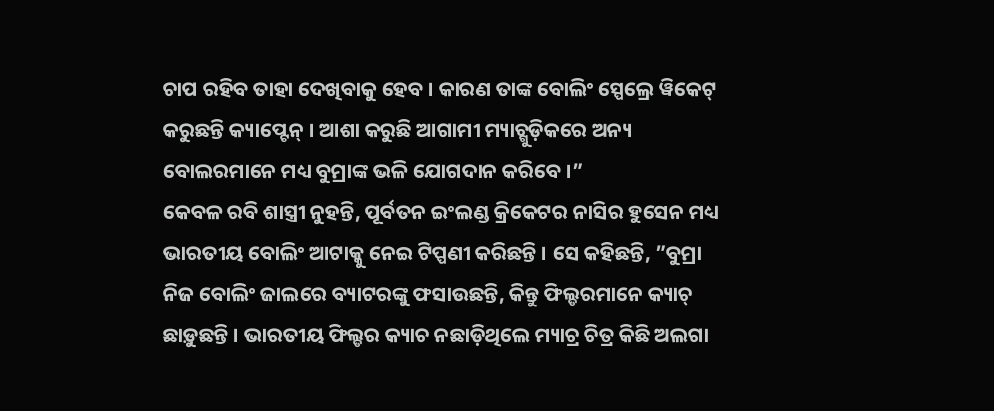ଚାପ ରହିବ ତାହା ଦେଖିବାକୁ ହେବ । କାରଣ ତାଙ୍କ ବୋଲିଂ ସ୍ପେଲ୍ରେ ୱିକେଟ୍ କରୁଛନ୍ତି କ୍ୟାପ୍ଟେନ୍ । ଆଶା କରୁଛି ଆଗାମୀ ମ୍ୟାଚ୍ଗୁଡ଼ିକରେ ଅନ୍ୟ ବୋଲରମାନେ ମଧ୍ୟ ବୁମ୍ରାଙ୍କ ଭଳି ଯୋଗଦାନ କରିବେ ।”
କେବଳ ରବି ଶାସ୍ତ୍ରୀ ନୁହନ୍ତି, ପୂର୍ବତନ ଇଂଲଣ୍ଡ କ୍ରିକେଟର ନାସିର ହୁସେନ ମଧ୍ୟ ଭାରତୀୟ ବୋଲିଂ ଆଟାକ୍କୁ ନେଇ ଟିପ୍ପଣୀ କରିଛନ୍ତି । ସେ କହିଛନ୍ତି, ”ବୁମ୍ରା ନିଜ ବୋଲିଂ ଜାଲରେ ବ୍ୟାଟରଙ୍କୁ ଫସାଉଛନ୍ତି, କିନ୍ତୁ ଫିଲ୍ଡରମାନେ କ୍ୟାଚ୍ ଛାଡ଼ୁଛନ୍ତି । ଭାରତୀୟ ଫିଲ୍ଡର କ୍ୟାଚ ନଛାଡ଼ିଥିଲେ ମ୍ୟାଚ୍ର ଚିତ୍ର କିଛି ଅଲଗା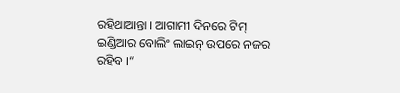ରହିଥାଆନ୍ତା । ଆଗାମୀ ଦିନରେ ଟିମ୍ ଇଣ୍ଡିଆର ବୋଲିଂ ଲାଇନ୍ ଉପରେ ନଜର ରହିବ ।“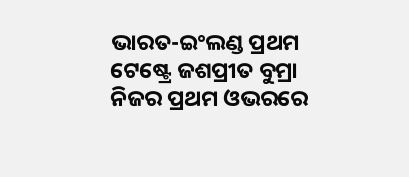ଭାରତ-ଇଂଲଣ୍ଡ ପ୍ରଥମ ଟେଷ୍ଟ୍ରେ ଜଶପ୍ରୀତ ବୁମ୍ରା ନିଜର ପ୍ରଥମ ଓଭରରେ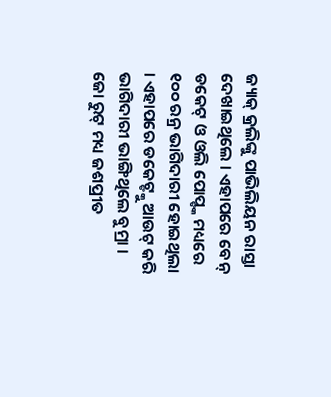ଜ୍ୟାକ୍ କ୍ରଲିଙ୍କୁ ପାଭିଲିୟନ ରାସ୍ତା ଦେଖାଇଥିଲେ । ଏହାପରେ ବେନ୍ ଡକେଟ୍ ଓ ଓଲି ପୋପ୍ଙ୍କ ମଧ୍ୟରେ ୧୦୦ ରନ୍ର ଭାଗିଦାରୀ ହୋଇଥିଲା । ଏହାପରେ ଡକେଟ୍ଙ୍କୁ ଆଉଟ୍ କରି ଭାଗିଦାରୀ ଭାଙ୍ଗିଥିଲେ ବୁମ୍ରା । ଜୋ ରୁଟ୍ ମଧ୍ୟ ଜଶପ୍ରୀତ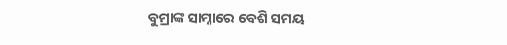ବୁମ୍ରାଙ୍କ ସାମ୍ନାରେ ବେଶି ସମୟ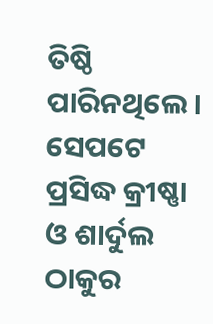ତିଷ୍ଠି ପାରିନଥିଲେ । ସେପଟେ ପ୍ରସିଦ୍ଧ କ୍ରୀଷ୍ଣା ଓ ଶାର୍ଦୁଲ ଠାକୁର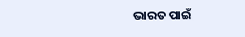ଭାରତ ପାଇଁ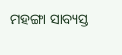ମହଙ୍ଗା ସାବ୍ୟସ୍ତ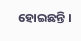ହୋଇଛନ୍ତି ।